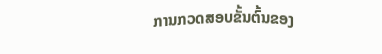ການກວດສອບຂັ້ນຕົ້ນຂອງ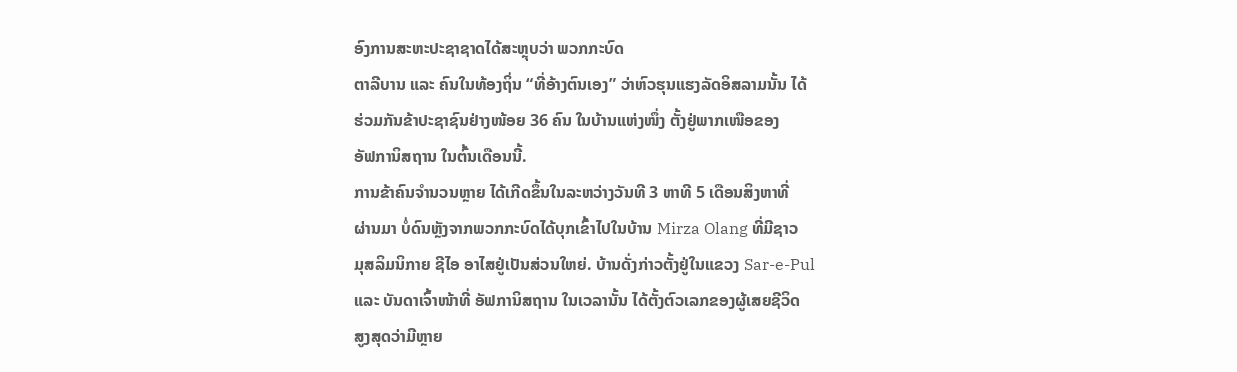ອົງການສະຫະປະຊາຊາດໄດ້ສະຫຼຸບວ່າ ພວກກະບົດ
ຕາລີບານ ແລະ ຄົນໃນທ້ອງຖິ່ນ “ທີ່ອ້າງຕົນເອງ” ວ່າຫົວຮຸນແຮງລັດອິສລາມນັ້ນ ໄດ້
ຮ່ວມກັນຂ້າປະຊາຊົນຢ່າງໜ້ອຍ 36 ຄົນ ໃນບ້ານແຫ່ງໜຶ່ງ ຕັ້ງຢູ່ພາກເໜືອຂອງ
ອັຟການິສຖານ ໃນຕົ້ນເດືອນນີ້.
ການຂ້າຄົນຈຳນວນຫຼາຍ ໄດ້ເກີດຂຶ້ນໃນລະຫວ່າງວັນທີ 3 ຫາທີ 5 ເດືອນສິງຫາທີ່
ຜ່ານມາ ບໍ່ດົນຫຼັງຈາກພວກກະບົດໄດ້ບຸກເຂົ້າໄປໃນບ້ານ Mirza Olang ທີ່ມີຊາວ
ມຸສລິມນິກາຍ ຊີໄອ ອາໄສຢູ່ເປັນສ່ວນໃຫຍ່. ບ້ານດັ່ງກ່າວຕັ້ງຢູ່ໃນແຂວງ Sar-e-Pul
ແລະ ບັນດາເຈົ້າໜ້າທີ່ ອັຟການິສຖານ ໃນເວລານັ້ນ ໄດ້ຕັ້ງຕົວເລກຂອງຜູ້ເສຍຊີວິດ
ສູງສຸດວ່າມີຫຼາຍ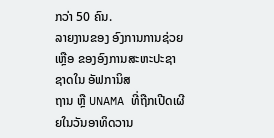ກວ່າ 50 ຄົນ.
ລາຍງານຂອງ ອົງການການຊ່ວຍເຫຼືອ ຂອງອົງການສະຫະປະຊາຊາດໃນ ອັຟການິສ
ຖານ ຫຼື UNAMA ທີ່ຖືກເປີດເຜີຍໃນວັນອາທິດວານ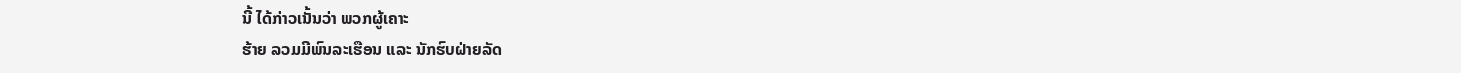ນີ້ ໄດ້ກ່າວເນັ້ນວ່າ ພວກຜູ້ເຄາະ
ຮ້າຍ ລວມມີພົນລະເຮືອນ ແລະ ນັກຮົບຝ່າຍລັດ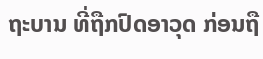ຖະບານ ທີ່ຖືກປົດອາວຸດ ກ່ອນຖື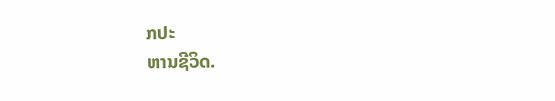ກປະ
ຫານຊີວິດ.